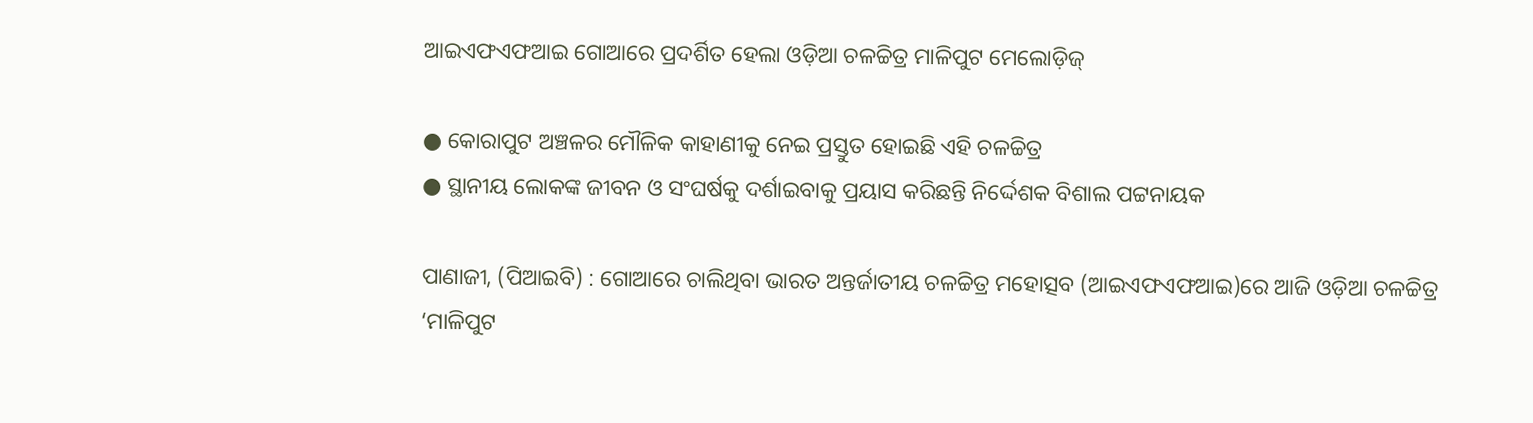ଆଇଏଫଏଫଆଇ ଗୋଆରେ ପ୍ରଦର୍ଶିତ ହେଲା ଓଡ଼ିଆ ଚଳଚ୍ଚିତ୍ର ମାଳିପୁଟ ମେଲୋଡ଼ିଜ୍

● କୋରାପୁଟ ଅଞ୍ଚଳର ମୌଳିକ କାହାଣୀକୁ ନେଇ ପ୍ରସ୍ତୁତ ହୋଇଛି ଏହି ଚଳଚ୍ଚିତ୍ର
● ସ୍ଥାନୀୟ ଲୋକଙ୍କ ଜୀବନ ଓ ସଂଘର୍ଷକୁ ଦର୍ଶାଇବାକୁ ପ୍ରୟାସ କରିଛନ୍ତି ନିର୍ଦ୍ଦେଶକ ବିଶାଲ ପଟ୍ଟନାୟକ

ପାଣାଜୀ, (ପିଆଇବି) : ଗୋଆରେ ଚାଲିଥିବା ଭାରତ ଅନ୍ତର୍ଜାତୀୟ ଚଳଚ୍ଚିତ୍ର ମହୋତ୍ସବ (ଆଇଏଫଏଫଆଇ)ରେ ଆଜି ଓଡ଼ିଆ ଚଳଚ୍ଚିତ୍ର ‘ମାଳିପୁଟ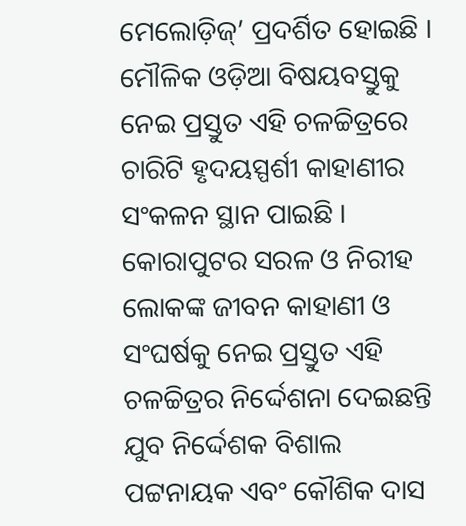ମେଲୋଡ଼ିଜ୍’ ପ୍ରଦର୍ଶିତ ହୋଇଛି । ମୌଳିକ ଓଡ଼ିଆ ବିଷୟବସ୍ତୁକୁ ନେଇ ପ୍ରସ୍ତୁତ ଏହି ଚଳଚ୍ଚିତ୍ରରେ ଚାରିଟି ହୃଦୟସ୍ପର୍ଶୀ କାହାଣୀର ସଂକଳନ ସ୍ଥାନ ପାଇଛି । କୋରାପୁଟର ସରଳ ଓ ନିରୀହ ଲୋକଙ୍କ ଜୀବନ କାହାଣୀ ଓ ସଂଘର୍ଷକୁ ନେଇ ପ୍ରସ୍ତୁତ ଏହି ଚଳଚ୍ଚିତ୍ରର ନିର୍ଦ୍ଦେଶନା ଦେଇଛନ୍ତି ଯୁବ ନିର୍ଦ୍ଦେଶକ ବିଶାଲ ପଟ୍ଟନାୟକ ଏବଂ କୌଶିକ ଦାସ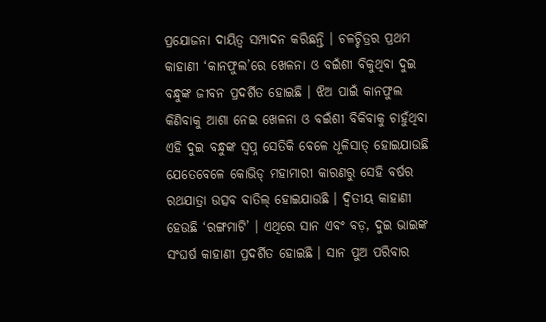ପ୍ରଯୋଜନା ଦାୟିତ୍ୱ ସମ୍ପାଦନ କରିଛନ୍ତି । ଚଳଚ୍ଚିତ୍ରର ପ୍ରଥମ କାହାଣୀ ‘କାନଫୁଲ’ରେ ଖେଳନା ଓ ବଇଁଶୀ ବିକୁଥିବା ଦୁଇ ବନ୍ଧୁଙ୍କ ଜୀବନ ପ୍ରଦର୍ଶିତ ହୋଇଛି । ଝିଅ ପାଇଁ କାନଫୁଲ କିଣିବାକୁ ଆଶା ନେଇ ଖେଳନା ଓ ବଇଁଶୀ ବିକିବାକୁ ଚାହୁଁଥିବା ଏହି ଦୁଇ ବନ୍ଧୁଙ୍କ ସ୍ୱପ୍ନ ସେତିକି ବେଳେ ଧୂଳିସାତ୍ ହୋଇଯାଉଛି ଯେତେବେଳେ କୋଭିଡ୍ ମହାମାରୀ କାରଣରୁ ସେହି ବର୍ଷର ରଥଯାତ୍ରା ଉତ୍ସବ ବାତିଲ୍ ହୋଇଯାଉଛି । ଦ୍ୱିତୀୟ କାହାଣୀ ହେଉଛି ‘ରଙ୍ଗମାଟି’ । ଏଥିରେ ସାନ ଏବଂ ବଡ଼, ଦୁଇ ଭାଇଙ୍କ ସଂଘର୍ଷ କାହାଣୀ ପ୍ରଦର୍ଶିତ ହୋଇଛି । ସାନ ପୁଅ ପରିବାର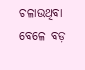ଚଳାଉଥିବା ବେଳେ ବଡ଼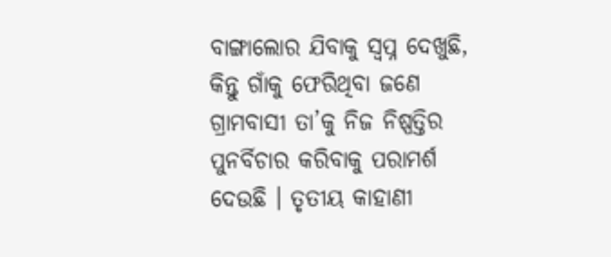ବାଙ୍ଗାଲୋର ଯିବାକୁ ସ୍ୱପ୍ନ ଦେଖୁଛି, କିନ୍ତୁ ଗାଁକୁ ଫେରିଥିବା ଜଣେ ଗ୍ରାମବାସୀ ତା’କୁ ନିଜ ନିଷ୍ପତ୍ତିର ପୁନର୍ବିଚାର କରିବାକୁ ପରାମର୍ଶ ଦେଉଛି । ତୃତୀୟ କାହାଣୀ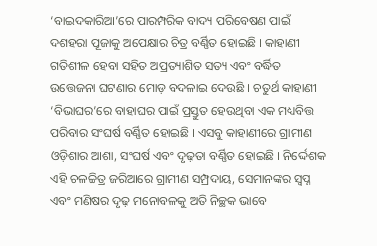‘ବାଇଦକାରିଆ’ରେ ପାରମ୍ପରିକ ବାଦ୍ୟ ପରିବେଷଣ ପାଇଁ ଦଶହରା ପୂଜାକୁ ଅପେକ୍ଷାର ଚିତ୍ର ବର୍ଣ୍ଣିତ ହୋଇଛି । କାହାଣୀ ଗତିଶୀଳ ହେବା ସହିତ ଅପ୍ରତ୍ୟାଶିତ ସତ୍ୟ ଏବଂ ବର୍ଦ୍ଧିତ ଉତ୍ତେଜନା ଘଟଣାର ମୋଡ଼ ବଦଳାଇ ଦେଉଛି । ଚତୁର୍ଥ କାହାଣୀ ‘ବିଭାଘର’ରେ ବାହାଘର ପାଇଁ ପ୍ରସ୍ତୁତ ହେଉଥିବା ଏକ ମଧ୍ୟବିତ୍ତ ପରିବାର ସଂଘର୍ଷ ବର୍ଣ୍ଣିତ ହୋଇଛି । ଏସବୁ କାହାଣୀରେ ଗ୍ରାମୀଣ ଓଡ଼ିଶାର ଆଶା, ସଂଘର୍ଷ ଏବଂ ଦୃଢ଼ତା ବର୍ଣ୍ଣିତ ହୋଇଛି । ନିର୍ଦ୍ଦେଶକ ଏହି ଚଳଚ୍ଚିତ୍ର ଜରିଆରେ ଗ୍ରାମୀଣ ସମ୍ପ୍ରଦାୟ, ସେମାନଙ୍କର ସ୍ୱପ୍ନ ଏବଂ ମଣିଷର ଦୃଢ଼ ମନୋବଳକୁ ଅତି ନିଚ୍ଛକ ଭାବେ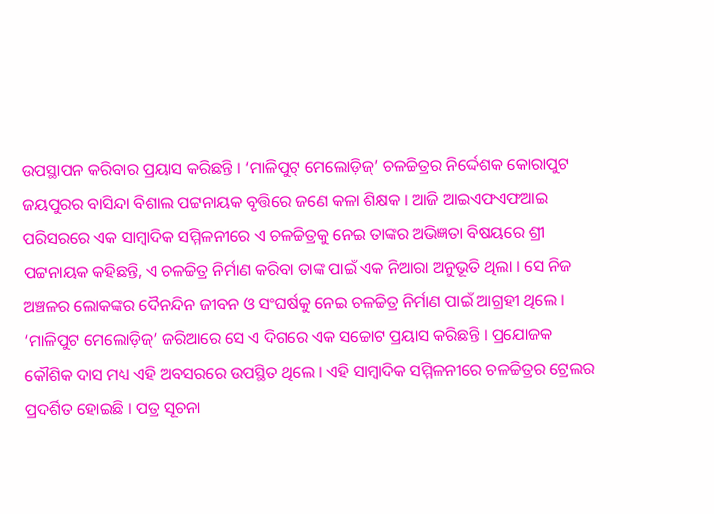ଉପସ୍ଥାପନ କରିବାର ପ୍ରୟାସ କରିଛନ୍ତି । ‘ମାଳିପୁଟ୍ ମେଲୋଡ଼ିଜ୍’ ଚଳଚ୍ଚିତ୍ରର ନିର୍ଦ୍ଦେଶକ କୋରାପୁଟ ଜୟପୁରର ବାସିନ୍ଦା ବିଶାଲ ପଟ୍ଟନାୟକ ବୃତ୍ତିରେ ଜଣେ କଳା ଶିକ୍ଷକ । ଆଜି ଆଇଏଫଏଫଆଇ ପରିସରରେ ଏକ ସାମ୍ବାଦିକ ସମ୍ମିଳନୀରେ ଏ ଚଳଚ୍ଚିତ୍ରକୁ ନେଇ ତାଙ୍କର ଅଭିଜ୍ଞତା ବିଷୟରେ ଶ୍ରୀ ପଟ୍ଟନାୟକ କହିଛନ୍ତି, ଏ ଚଳଚ୍ଚିତ୍ର ନିର୍ମାଣ କରିବା ତାଙ୍କ ପାଇଁ ଏକ ନିଆରା ଅନୁଭୂତି ଥିଲା । ସେ ନିଜ ଅଞ୍ଚଳର ଲୋକଙ୍କର ଦୈନନ୍ଦିନ ଜୀବନ ଓ ସଂଘର୍ଷକୁ ନେଇ ଚଳଚ୍ଚିତ୍ର ନିର୍ମାଣ ପାଇଁ ଆଗ୍ରହୀ ଥିଲେ । ‘ମାଳିପୁଟ ମେଲୋଡ଼ିଜ୍’ ଜରିଆରେ ସେ ଏ ଦିଗରେ ଏକ ସଚ୍ଚୋଟ ପ୍ରୟାସ କରିଛନ୍ତି । ପ୍ରଯୋଜକ କୌଶିକ ଦାସ ମଧ୍ୟ ଏହି ଅବସରରେ ଉପସ୍ଥିତ ଥିଲେ । ଏହି ସାମ୍ବାଦିକ ସମ୍ମିଳନୀରେ ଚଳଚ୍ଚିତ୍ରର ଟ୍ରେଲର ପ୍ରଦର୍ଶିତ ହୋଇଛି । ପତ୍ର ସୂଚନା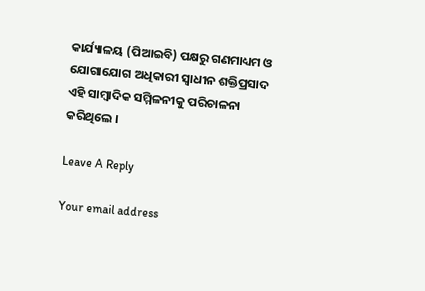କାର୍ଯ୍ୟାଳୟ (ପିଆଇବି) ପକ୍ଷରୁ ଗଣମାଧ୍ୟମ ଓ ଯୋଗାଯୋଗ ଅଧିକାରୀ ସ୍ୱାଧୀନ ଶକ୍ତିପ୍ରସାଦ ଏହି ସାମ୍ବାଦିକ ସମ୍ମିଳନୀକୁ ପରିଚାଳନା କରିଥିଲେ ।

Leave A Reply

Your email address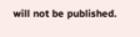will not be published.